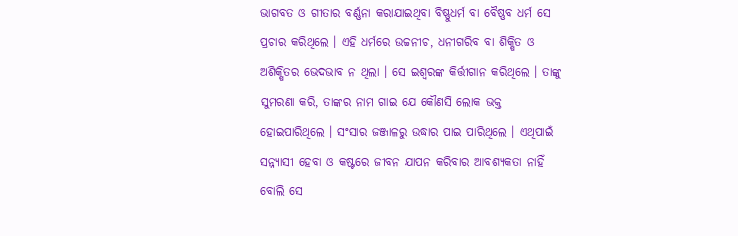ଭାଗବତ ଓ ଗୀତାର ବର୍ଣ୍ଣନା କରାଯାଇଥିବା ବିଷ୍ଣୁଧର୍ମ ବା ବୈଷ୍ଣବ ଧର୍ମ ସେ ପ୍ରଚାର କରିଥିଲେ । ଏହି ଧର୍ମରେ ଉଚ୍ଚନୀଚ, ଧନୀଗରିବ ବା ଶିକ୍ଷିତ ଓ ଅଶିକ୍ଷିତର ଭେଦଭାବ ନ ଥିଲା । ସେ ଇଶ୍ୱରଙ୍କ କିର୍ତ୍ତୀଗାନ କରିଥିଲେ । ତାଙ୍କୁ ସୁମରଣା କରି, ତାଙ୍କର ନାମ ଗାଇ ଯେ କୌଣସି ଲୋକ ଭକ୍ତ ହୋଇପାରିଥିଲେ । ସଂସାର ଜଞ୍ଜାଳରୁ ଉଦ୍ଧାର ପାଇ ପାରିଥିଲେ । ଏଥିପାଇଁ ସନ୍ନ୍ୟାସୀ ହେବା ଓ କଷ୍ଟରେ ଜୀବନ ଯାପନ କରିବାର ଆବଶ୍ୟକତା ନାହିଁ ବୋଲି ସେ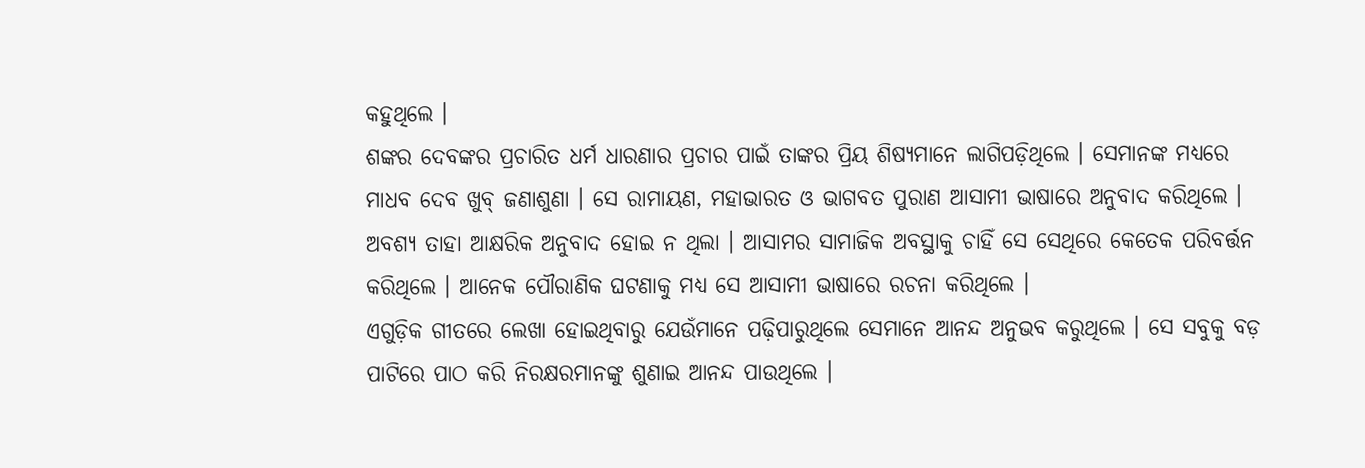କହୁଥିଲେ ।
ଶଙ୍କର ଦେବଙ୍କର ପ୍ରଚାରିତ ଧର୍ମ ଧାରଣାର ପ୍ରଚାର ପାଇଁ ତାଙ୍କର ପ୍ରିୟ ଶିଷ୍ୟମାନେ ଲାଗିପଡ଼ିଥିଲେ । ସେମାନଙ୍କ ମଧ୍ୟରେ ମାଧବ ଦେବ ଖୁବ୍ ଜଣାଶୁଣା । ସେ ରାମାୟଣ, ମହାଭାରତ ଓ ଭାଗବତ ପୁରାଣ ଆସାମୀ ଭାଷାରେ ଅନୁବାଦ କରିଥିଲେ । ଅବଶ୍ୟ ତାହା ଆକ୍ଷରିକ ଅନୁବାଦ ହୋଇ ନ ଥିଲା । ଆସାମର ସାମାଜିକ ଅବସ୍ଥାକୁ ଚାହିଁ ସେ ସେଥିରେ କେତେକ ପରିବର୍ତ୍ତନ କରିଥିଲେ । ଆନେକ ପୌରାଣିକ ଘଟଣାକୁ ମଧ୍ୟ ସେ ଆସାମୀ ଭାଷାରେ ରଚନା କରିଥିଲେ ।
ଏଗୁଡ଼ିକ ଗୀତରେ ଲେଖା ହୋଇଥିବାରୁ ଯେଉଁମାନେ ପଢ଼ିପାରୁଥିଲେ ସେମାନେ ଆନନ୍ଦ ଅନୁଭବ କରୁଥିଲେ । ସେ ସବୁକୁ ବଡ଼ ପାଟିରେ ପାଠ କରି ନିରକ୍ଷରମାନଙ୍କୁ ଶୁଣାଇ ଆନନ୍ଦ ପାଉଥିଲେ ।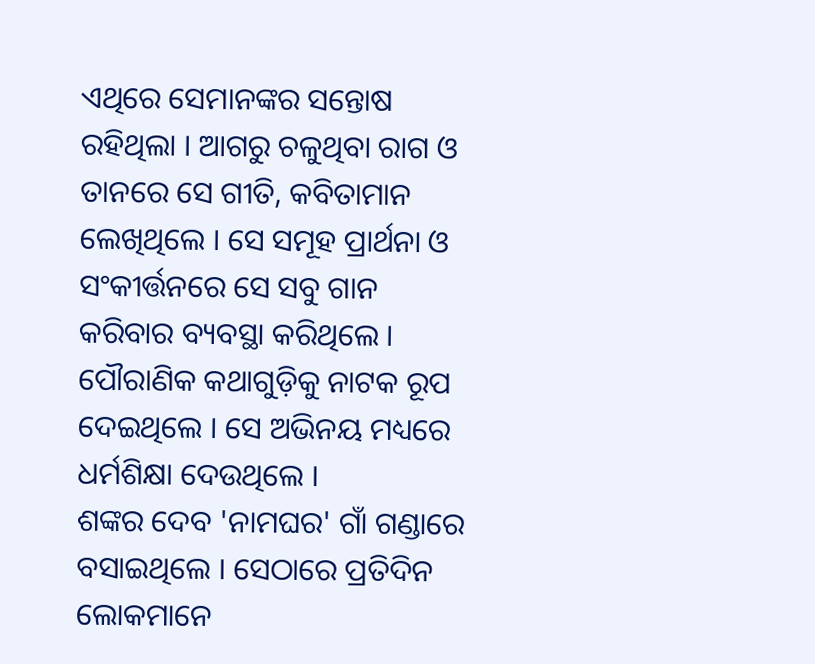ଏଥିରେ ସେମାନଙ୍କର ସନ୍ତୋଷ ରହିଥିଲା । ଆଗରୁ ଚଳୁଥିବା ରାଗ ଓ ତାନରେ ସେ ଗୀତି, କବିତାମାନ ଲେଖିଥିଲେ । ସେ ସମୂହ ପ୍ରାର୍ଥନା ଓ ସଂକୀର୍ତ୍ତନରେ ସେ ସବୁ ଗାନ କରିବାର ବ୍ୟବସ୍ଥା କରିଥିଲେ । ପୌରାଣିକ କଥାଗୁଡ଼ିକୁ ନାଟକ ରୂପ ଦେଇଥିଲେ । ସେ ଅଭିନୟ ମଧ୍ୟରେ ଧର୍ମଶିକ୍ଷା ଦେଉଥିଲେ ।
ଶଙ୍କର ଦେବ 'ନାମଘର' ଗାଁ ଗଣ୍ଡାରେ ବସାଇଥିଲେ । ସେଠାରେ ପ୍ରତିଦିନ ଲୋକମାନେ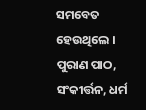ସମବେତ ହେଉଥିଲେ । ପୁରାଣ ପାଠ, ସଂକୀର୍ତ୍ତନ, ଧର୍ମ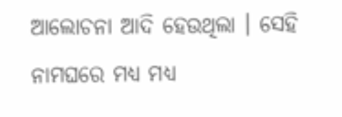ଆଲୋଚନା ଆଦି ହେଉଥିଲା । ସେହି ନାମଘରେ ମଧ୍ୟ ମଧ୍ୟ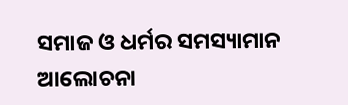ସମାଜ ଓ ଧର୍ମର ସମସ୍ୟାମାନ ଆଲୋଚନା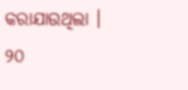କରାଯାଉଥିଲା ।
୨୦